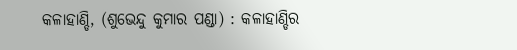କଳାହାଣ୍ଡି, (ଶୁଭେନ୍ଦୁ କୁମାର ପଣ୍ଡା) : କଳାହାଣ୍ଡିର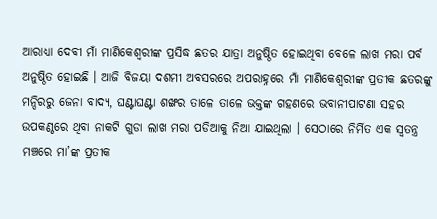ଆରାଧ୍ୟା ଦେବୀ ମାଁ ମାଣିକେଶ୍ୱରୀଙ୍କ ପ୍ରସିଦ୍ଧ ଛତର ଯାତ୍ରା ଅନୁଷ୍ଠିତ ହୋଇଥିବା ବେଳେ ଲାଖ ମରା ପର୍ବ ଅନୁଷ୍ଠିତ ହୋଇଛି । ଆଜି ବିଜୟା ଦଶମୀ ଅବସରରେ ଅପରାହ୍ନରେ ମାଁ ମାଣିକେଶ୍ୱରୀଙ୍କ ପ୍ରତୀକ ଛତରଙ୍କୁ ମନ୍ଦିରରୁ ଜେନା ବାଦ୍ୟ, ଘଣ୍ଟାଘଣ୍ଟା ଶଙ୍ଖର ତାଳେ ତାଳେ ଭକ୍ତଙ୍କ ଗହଣରେ ଭବାନୀପାଟଣା ସହର ଉପକଣ୍ଠରେ ଥିବା ନାକଟି ଗୁଡା ଲାଖ ମରା ପଡିଆକୁ ନିଆ ଯାଇଥିଲା । ସେଠାରେ ନିର୍ମିତ ଏକ ସ୍ୱତନ୍ତ୍ର ମଞ୍ଚରେ ମା’ଙ୍କ ପ୍ରତୀକ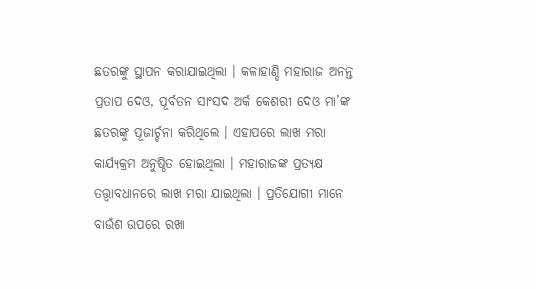ଛତରଙ୍କୁ ସ୍ଥାପନ କରାଯାଇଥିଲା । କଳାହାଣ୍ଡି ମହାରାଜ ଅନନ୍ତ ପ୍ରତାପ ଦେଓ, ପୂର୍ବତନ ସାଂସଦ ଅର୍କ କେଶରୀ ଦେଓ ମା’ଙ୍କ ଛତରଙ୍କୁ ପୂଜାର୍ଚ୍ଚନା କରିଥିଲେ । ଏହାପରେ ଲାଖ ମରା କାର୍ଯ୍ୟକ୍ରମ ଅନୁଷ୍ଠିତ ହୋଇଥିଲା । ମହାରାଜଙ୍କ ପ୍ରତ୍ୟକ୍ଷ ତତ୍ତ୍ୱାବଧାନରେ ଲାଖ ମରା ଯାଇଥିଲା । ପ୍ରତିଯୋଗୀ ମାନେ ବାଉଁଶ ଉପରେ ରଖା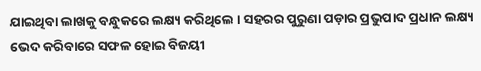ଯାଇଥିବା ଲାଖକୁ ବନ୍ଧୁକରେ ଲକ୍ଷ୍ୟ କରିଥିଲେ । ସହରର ପୁରୁଣା ପଡ଼ାର ପ୍ରଭୁପାଦ ପ୍ରଧାନ ଲକ୍ଷ୍ୟ ଭେଦ କରିବାରେ ସଫଳ ହୋଇ ବିଜୟୀ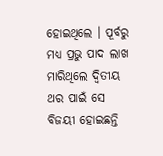ହୋଇଥିଲେ । ପୂର୍ବରୁ ମଧ୍ୟ ପ୍ରଭୁ ପାଦ ଲାଖ ମାରିଥିଲେ ଦ୍ଵିତୀୟ ଥର ପାଇଁ ସେ ବିଜୟୀ ହୋଇଛନ୍ତି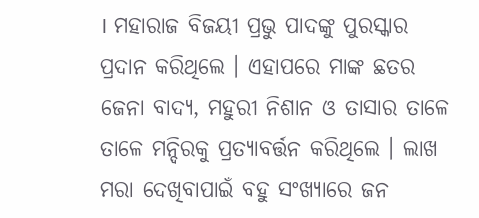। ମହାରାଜ ବିଜୟୀ ପ୍ରଭୁ ପାଦଙ୍କୁ ପୁରସ୍କାର ପ୍ରଦାନ କରିଥିଲେ । ଏହାପରେ ମାଙ୍କ ଛତର ଜେନା ବାଦ୍ୟ, ମହୁରୀ ନିଶାନ ଓ ତାସାର ତାଳେ ତାଳେ ମନ୍ଦିରକୁ ପ୍ରତ୍ୟାବର୍ତ୍ତନ କରିଥିଲେ । ଲାଖ ମରା ଦେଖିବାପାଇଁ ବହୁ ସଂଖ୍ୟାରେ ଜନ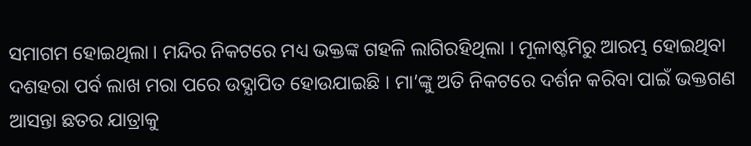ସମାଗମ ହୋଇଥିଲା । ମନ୍ଦିର ନିକଟରେ ମଧ୍ୟ ଭକ୍ତଙ୍କ ଗହଳି ଲାଗିରହିଥିଲା । ମୂଳାଷ୍ଟମିରୁ ଆରମ୍ଭ ହୋଇଥିବା ଦଶହରା ପର୍ବ ଲାଖ ମରା ପରେ ଉଦ୍ଯାପିତ ହୋଉଯାଇଛି । ମା’ଙ୍କୁ ଅତି ନିକଟରେ ଦର୍ଶନ କରିବା ପାଇଁ ଭକ୍ତଗଣ ଆସନ୍ତା ଛତର ଯାତ୍ରାକୁ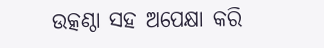ଉତ୍କଣ୍ଠା ସହ ଅପେକ୍ଷା କରି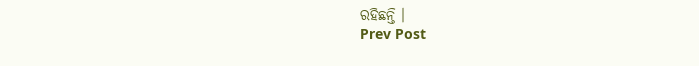ରହିଛନ୍ତି ।
Prev Post